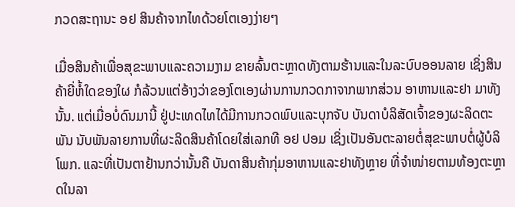ກວດສະຖານະ ອຢ ສິນຄ້າຈາກໄທດ້ວຍໂຕເອງງ່າຍໆ

ເມື່ອສິນຄ້າເພື່ອສຸຂະພາບແລະຄວາມງາມ ຂາຍລົ້ນຕະຫຼາດທັງຕາມຮ້ານແລະໃນລະບົບອອນລາຍ ເຊິ່ງສິນຄ້າຍີ່ຫໍ້ໃດຂອງໃຜ ກໍລ້ວນແຕ່ອ້າງວ່າຂອງໂຕເອງຜ່ານການກວດກາຈາກພາກສ່ວນ ອາຫານແລະຢາ ມາທັງນັ້ນ. ແຕ່ເມື່ອບໍ່ດົນມານີ້ ຢູ່ປະເທດໄທໄດ້ມີການກວດພົບແລະບຸກຈັບ ບັນດາບໍລິສັດເຈົ້າຂອງຜະລິດຕະພັນ ນັບພັນລາຍການທີ່ຜະລິດສິນຄ້າໂດຍໃສ່ເລກທີ ອຢ ປອມ ເຊິ່ງເປັນອັນຕະລາຍຕໍ່ສຸຂະພາບຕໍ່ຜູ້ບໍລິໂພກ. ແລະທີ່ເປັນຕາຢ້ານກວ່ານັ້ນຄື ບັນດາສິນຄ້າກຸ່ມອາຫານແລະຢາທັງຫຼາຍ ທີ່ຈຳໜ່າຍຕາມທ້ອງຕະຫຼາດໃນລາ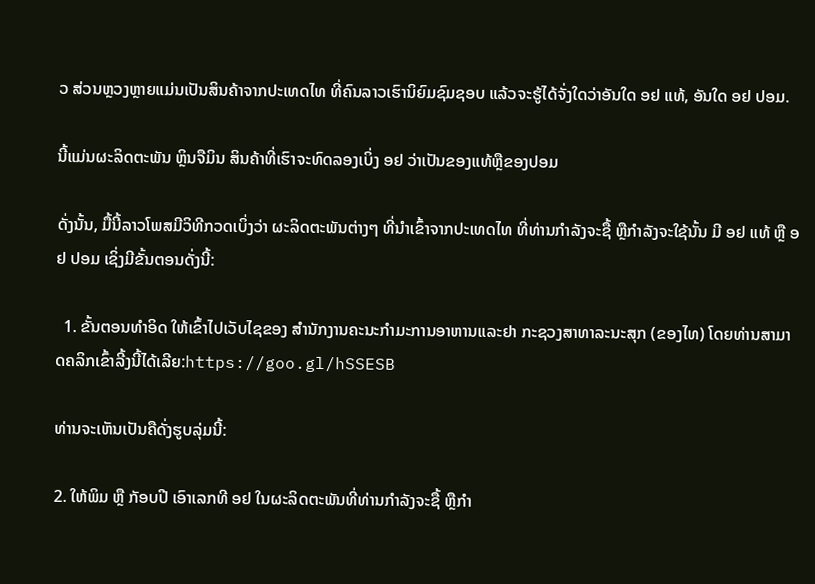ວ ສ່ວນຫຼວງຫຼາຍແມ່ນເປັນສິນຄ້າຈາກປະເທດໄທ ທີ່ຄົນລາວເຮົານິຍົມຊົມຊອບ ແລ້ວຈະຮູ້ໄດ້ຈັ່ງໃດວ່າອັນໃດ ອຢ ແທ້, ອັນໃດ ອຢ ປອມ.

ນີ້ແມ່ນຜະລິດຕະພັນ ຫຼິນຈືມິນ ສິນຄ້າທີ່ເຮົາຈະທົດລອງເບິ່ງ ອຢ ວ່າເປັນຂອງແທ້ຫຼືຂອງປອມ

ດັ່ງນັ້ນ, ມື້ນີ້ລາວໂພສມີວິທີກວດເບິ່ງວ່າ ຜະລິດຕະພັນຕ່າງໆ ທີ່ນຳເຂົ້າຈາກປະເທດໄທ ທີ່ທ່ານກຳລັງຈະຊື້ ຫຼືກຳລັງຈະໃຊ້ນັ້ນ ມີ ອຢ ແທ້ ຫຼື ອຢ ປອມ ເຊິ່ງມີຂັ້ນຕອນດັ່ງນີ້:

  1. ຂັ້ນຕອນທຳອິດ ໃຫ້ເຂົ້າໄປເວັບໄຊຂອງ ສຳນັກງານຄະນະກຳມະການອາຫານແລະຢາ ກະຊວງສາທາລະນະສຸກ (ຂອງໄທ) ໂດຍທ່ານສາມາດຄລິກເຂົ້າລີ້ງນີ້ໄດ້ເລີຍ:https://goo.gl/hSSESB

ທ່ານຈະເຫັນເປັນຄືດັ່ງຮູບລຸ່ມນີ້:

2. ໃຫ້ພິມ ຫຼື ກັອບປີ ເອົາເລກທີ ອຢ ໃນຜະລິດຕະພັນທີ່ທ່ານກຳລັງຈະຊື້ ຫຼືກຳ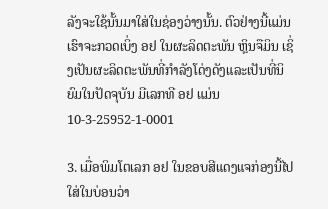ລັງຈະໃຊ້ນັ້ນມາໃສ່ໃນຊ່ອງວ່າງນັ້ນ. ຕົວຢ່າງນີ້ແມ່ນເຮົາຈະກວດເບິ່ງ ອຢ ໃນຜະລິດຕະພັນ ຫຼິນຈືມິນ ເຊິ່ງເປັນຜະລິດຕະພັນທີ່ກຳລັງໂດ່ງດັງແລະເປັນທີ່ນິຍົມໃນປັດຈຸບັນ ມີເລກທີ ອຢ ແມ່ນ 10-3-25952-1-0001

3. ເມື່ອພິມໂຕເລກ ອຢ ໃນຂອບສີແດງແຈກ່ອງນີ້ໄປໃສ່ໃນບ່ອນວ່າ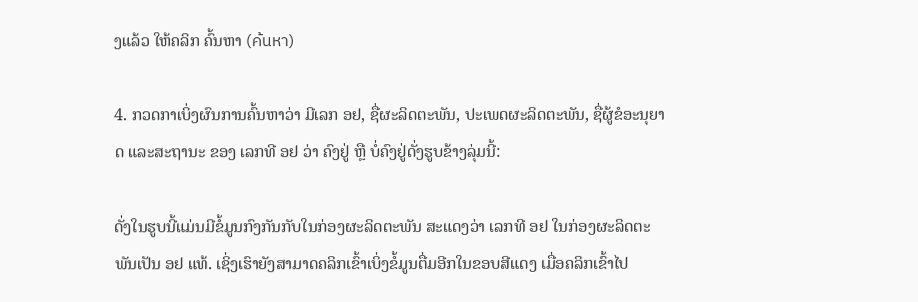ງແລ້ວ ໃຫ້ຄລິກ ຄົ້ນຫາ (ค้นหา)

4. ກວດກາເບິ່ງຜົນການຄົ້ນຫາວ່າ ມີເລກ ອຢ, ຊື່ຜະລິດຕະພັນ, ປະເພດຜະລິດຕະພັນ, ຊື່ຜູ້ຂໍອະນຸຍາດ ແລະສະຖານະ ຂອງ ເລກທີ ອຢ ວ່າ ຄົງຢູ່ ຫຼື ບໍ່ຄົງຢູ່ດັ່ງຮູບຂ້າງລຸ່ມນີ້:

ດັ່ງໃນຮູບນີ້ແມ່ນມີຂໍ້ມູນກົງກັນກັບໃນກ່ອງຜະລິດຕະພັນ ສະແດງວ່າ ເລກທີ ອຢ ໃນກ່ອງຜະລິດຕະພັນເປັນ ອຢ ແທ້. ເຊິ່ງເຮົາຍັງສາມາດຄລິກເຂົ້າເບິ່ງຂໍ້ມູນຕື່ມອີກໃນຂອບສີແດງ ເມື່ອຄລິກເຂົ້າໄປ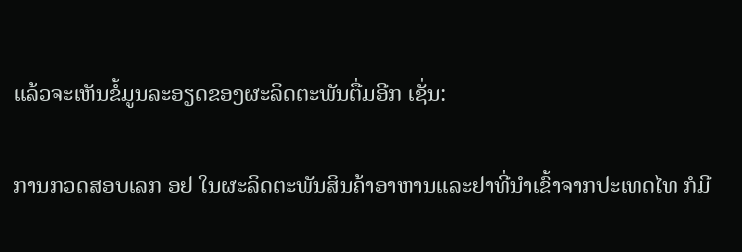ແລ້ວຈະເຫັນຂໍ້ມູນລະອຽດຂອງຜະລິດຕະພັນຕື່ມອີກ ເຊັ່ນ:

ການກວດສອບເລກ ອຢ ໃນຜະລິດຕະພັນສິນຄ້າອາຫານແລະຢາທີ່ນຳເຂົ້າຈາກປະເທດໄທ ກໍມີ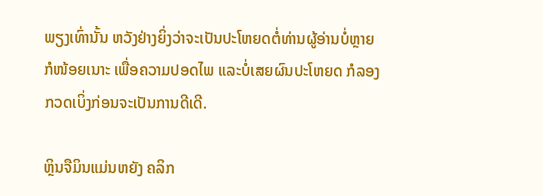ພຽງເທົ່ານັ້ນ ຫວັງຢ່າງຍິ່ງວ່າຈະເປັນປະໂຫຍດຕໍ່ທ່ານຜູ້ອ່ານບໍ່ຫຼາຍກໍໜ້ອຍເນາະ ເພື່ອຄວາມປອດໄພ ແລະບໍ່ເສຍຜົນປະໂຫຍດ ກໍລອງກວດເບິ່ງກ່ອນຈະເປັນການດີເດີ.

ຫຼິນຈືມິນແມ່ນຫຍັງ ຄລິກ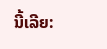ນີ້ເລີຍ: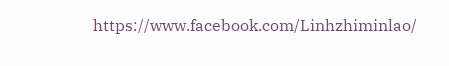https://www.facebook.com/Linhzhiminlao/